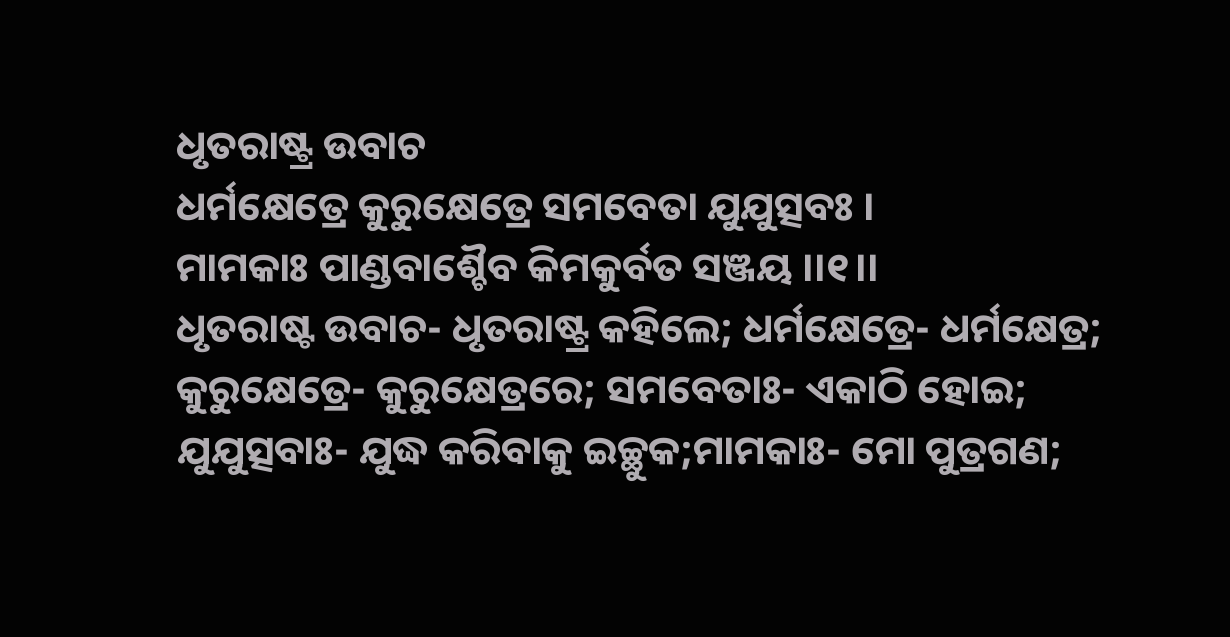ଧୃତରାଷ୍ଟ୍ର ଉବାଚ
ଧର୍ମକ୍ଷେତ୍ରେ କୁରୁକ୍ଷେତ୍ରେ ସମବେତା ଯୁଯୁତ୍ସବଃ ।
ମାମକାଃ ପାଣ୍ଡବାଶ୍ଚୈବ କିମକୁର୍ବତ ସଞ୍ଜୟ ।।୧।।
ଧୃତରାଷ୍ଟ ଉବାଚ- ଧୃତରାଷ୍ଟ୍ର କହିଲେ; ଧର୍ମକ୍ଷେତ୍ରେ- ଧର୍ମକ୍ଷେତ୍ର; କୁରୁକ୍ଷେତ୍ରେ- କୁରୁକ୍ଷେତ୍ରରେ; ସମବେତାଃ- ଏକାଠି ହୋଇ; ଯୁଯୁତ୍ସବାଃ- ଯୁଦ୍ଧ କରିବାକୁ ଇଚ୍ଛୁକ;ମାମକାଃ- ମୋ ପୁତ୍ରଗଣ;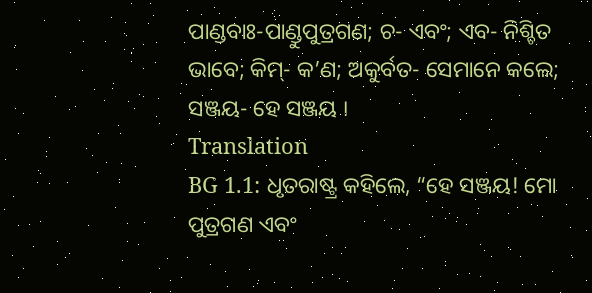ପାଣ୍ଡବାଃ-ପାଣ୍ଡୁପୁତ୍ରଗଣ; ଚ- ଏବଂ; ଏବ- ନିଶ୍ଚିତ ଭାବେ; କିମ୍- କ’ଣ; ଅକୁର୍ବତ- ସେମାନେ କଲେ; ସଞ୍ଜୟ- ହେ ସଞ୍ଜୟ ।
Translation
BG 1.1: ଧୃତରାଷ୍ଟ୍ର କହିଲେ, “ହେ ସଞ୍ଜୟ! ମୋ ପୁତ୍ରଗଣ ଏବଂ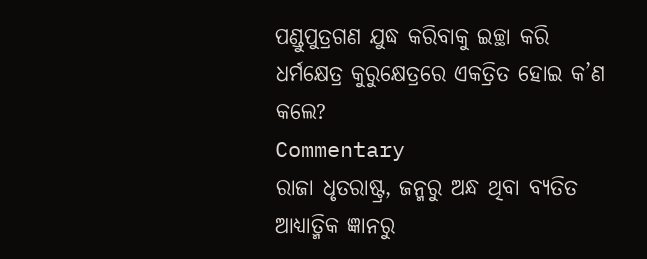ପଣ୍ଡୁପୁତ୍ରଗଣ ଯୁଦ୍ଧ କରିବାକୁ ଇଚ୍ଛା କରି ଧର୍ମକ୍ଷେତ୍ର କୁରୁକ୍ଷେତ୍ରରେ ଏକତ୍ରିତ ହୋଇ କ’ଣ କଲେ?
Commentary
ରାଜା ଧୃତରାଷ୍ଟ୍ର, ଜନ୍ମରୁ ଅନ୍ଧ ଥିବା ବ୍ୟତିତ ଆଧ୍ୟାତ୍ମିକ ଜ୍ଞାନରୁ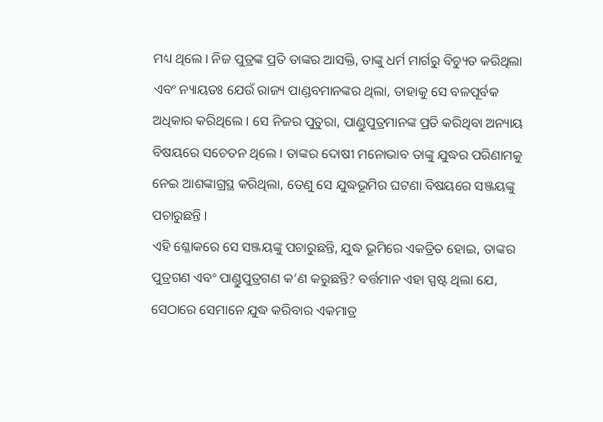ମଧ୍ୟ ଥିଲେ । ନିଜ ପୁତ୍ରଙ୍କ ପ୍ରତି ତାଙ୍କର ଆସକ୍ତି, ତାଙ୍କୁ ଧର୍ମ ମାର୍ଗରୁ ବିଚ୍ୟୁତ କରିଥିଲା ଏବଂ ନ୍ୟାୟତଃ ଯେଉଁ ରାଜ୍ୟ ପାଣ୍ଡବମାନଙ୍କର ଥିଲା, ତାହାକୁ ସେ ବଳପୂର୍ବକ ଅଧିକାର କରିଥିଲେ । ସେ ନିଜର ପୁତୁରା, ପାଣ୍ଡୁପୁତ୍ରମାନଙ୍କ ପ୍ରତି କରିଥିବା ଅନ୍ୟାୟ ବିଷୟରେ ସଚେତନ ଥିଲେ । ତାଙ୍କର ଦୋଷୀ ମନୋଭାବ ତାଙ୍କୁ ଯୁଦ୍ଧର ପରିଣାମକୁ ନେଇ ଆଶଙ୍କାଗ୍ରସ୍ଥ କରିଥିଲା, ତେଣୁ ସେ ଯୁଦ୍ଧଭୂମିର ଘଟଣା ବିଷୟରେ ସଞ୍ଜୟଙ୍କୁ ପଚାରୁଛନ୍ତି ।
ଏହି ଶ୍ଳୋକରେ ସେ ସଞ୍ଜୟଙ୍କୁ ପଚାରୁଛନ୍ତି, ଯୁଦ୍ଧ ଭୂମିରେ ଏକତ୍ରିତ ହୋଇ, ତାଙ୍କର ପୁତ୍ରଗଣ ଏବଂ ପାଣ୍ଡୁପୁତ୍ରଗଣ କ’ଣ କରୁଛନ୍ତି? ବର୍ତ୍ତମାନ ଏହା ସ୍ପଷ୍ଟ ଥିଲା ଯେ, ସେଠାରେ ସେମାନେ ଯୁଦ୍ଧ କରିବାର ଏକମାତ୍ର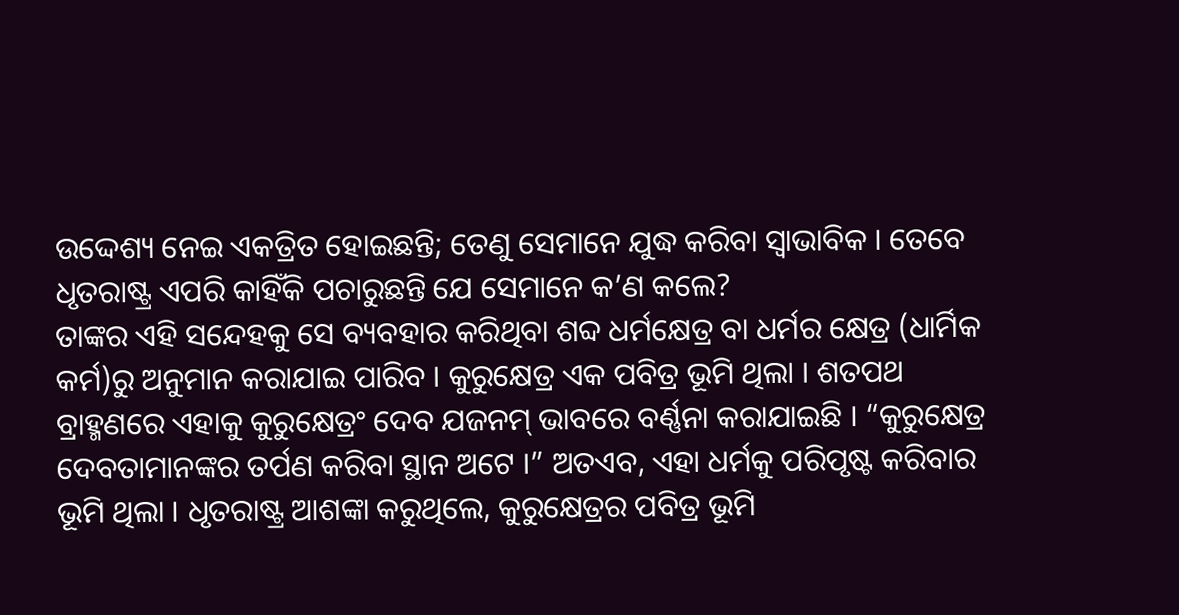ଉଦ୍ଦେଶ୍ୟ ନେଇ ଏକତ୍ରିତ ହୋଇଛନ୍ତି; ତେଣୁ ସେମାନେ ଯୁଦ୍ଧ କରିବା ସ୍ୱାଭାବିକ । ତେବେ ଧୃତରାଷ୍ଟ୍ର ଏପରି କାହିଁକି ପଚାରୁଛନ୍ତି ଯେ ସେମାନେ କ’ଣ କଲେ?
ତାଙ୍କର ଏହି ସନ୍ଦେହକୁ ସେ ବ୍ୟବହାର କରିଥିବା ଶବ୍ଦ ଧର୍ମକ୍ଷେତ୍ର ବା ଧର୍ମର କ୍ଷେତ୍ର (ଧାର୍ମିକ କର୍ମ)ରୁ ଅନୁମାନ କରାଯାଇ ପାରିବ । କୁରୁକ୍ଷେତ୍ର ଏକ ପବିତ୍ର ଭୂମି ଥିଲା । ଶତପଥ ବ୍ରାହ୍ମଣରେ ଏହାକୁ କୁରୁକ୍ଷେତ୍ରଂ ଦେବ ଯଜନମ୍ ଭାବରେ ବର୍ଣ୍ଣନା କରାଯାଇଛି । “କୁରୁକ୍ଷେତ୍ର ଦେବତାମାନଙ୍କର ତର୍ପଣ କରିବା ସ୍ଥାନ ଅଟେ ।” ଅତଏବ, ଏହା ଧର୍ମକୁ ପରିପୃଷ୍ଟ କରିବାର ଭୂମି ଥିଲା । ଧୃତରାଷ୍ଟ୍ର ଆଶଙ୍କା କରୁଥିଲେ, କୁରୁକ୍ଷେତ୍ରର ପବିତ୍ର ଭୂମି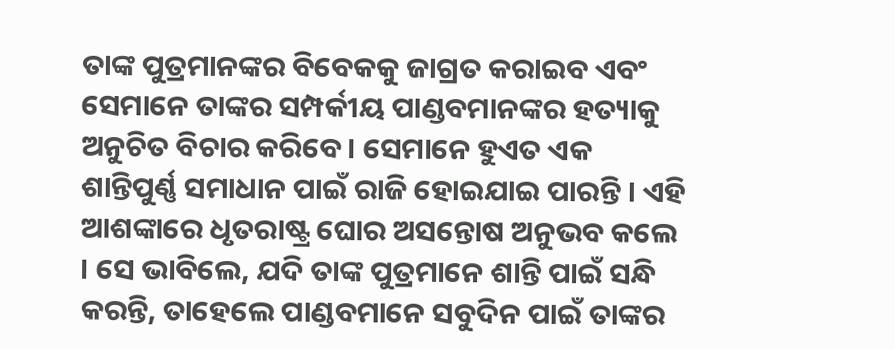ତାଙ୍କ ପୁତ୍ରମାନଙ୍କର ବିବେକକୁ ଜାଗ୍ରତ କରାଇବ ଏବଂ ସେମାନେ ତାଙ୍କର ସମ୍ପର୍କୀୟ ପାଣ୍ଡବମାନଙ୍କର ହତ୍ୟାକୁ ଅନୁଚିତ ବିଚାର କରିବେ । ସେମାନେ ହୁଏତ ଏକ ଶାନ୍ତିପୁର୍ଣ୍ଣ ସମାଧାନ ପାଇଁ ରାଜି ହୋଇଯାଇ ପାରନ୍ତି । ଏହି ଆଶଙ୍କାରେ ଧୃତରାଷ୍ଟ୍ର ଘୋର ଅସନ୍ତୋଷ ଅନୁଭବ କଲେ । ସେ ଭାବିଲେ, ଯଦି ତାଙ୍କ ପୁତ୍ରମାନେ ଶାନ୍ତି ପାଇଁ ସନ୍ଧି କରନ୍ତି, ତାହେଲେ ପାଣ୍ଡବମାନେ ସବୁଦିନ ପାଇଁ ତାଙ୍କର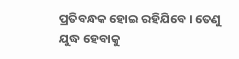ପ୍ରତିବନ୍ଧକ ହୋଇ ରହିଯିବେ । ତେଣୁ ଯୁଦ୍ଧ ହେବାକୁ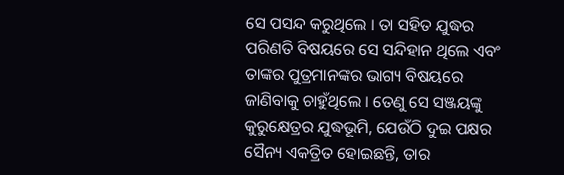ସେ ପସନ୍ଦ କରୁଥିଲେ । ତା ସହିତ ଯୁଦ୍ଧର ପରିଣତି ବିଷୟରେ ସେ ସନ୍ଦିହାନ ଥିଲେ ଏବଂ ତାଙ୍କର ପୁତ୍ରମାନଙ୍କର ଭାଗ୍ୟ ବିଷୟରେ ଜାଣିବାକୁ ଚାହୁଁଥିଲେ । ତେଣୁ ସେ ସଞ୍ଜୟଙ୍କୁ କୁରୁକ୍ଷେତ୍ରର ଯୁଦ୍ଧଭୂମି, ଯେଉଁଠି ଦୁଇ ପକ୍ଷର ସୈନ୍ୟ ଏକତ୍ରିତ ହୋଇଛନ୍ତି, ତାର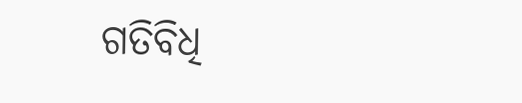ଗତିବିଧି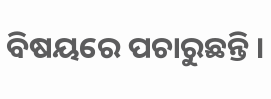ବିଷୟରେ ପଚାରୁଛନ୍ତି ।